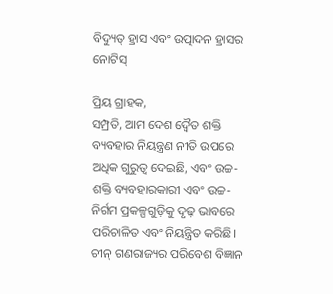ବିଦ୍ୟୁତ୍ ହ୍ରାସ ଏବଂ ଉତ୍ପାଦନ ହ୍ରାସର ନୋଟିସ୍

ପ୍ରିୟ ଗ୍ରାହକ,
ସମ୍ପ୍ରତି, ଆମ ଦେଶ ଦ୍ୱୈତ ଶକ୍ତି ବ୍ୟବହାର ନିୟନ୍ତ୍ରଣ ନୀତି ଉପରେ ଅଧିକ ଗୁରୁତ୍ୱ ଦେଇଛି, ଏବଂ ଉଚ୍ଚ-ଶକ୍ତି ବ୍ୟବହାରକାରୀ ଏବଂ ଉଚ୍ଚ-ନିର୍ଗମ ପ୍ରକଳ୍ପଗୁଡ଼ିକୁ ଦୃଢ଼ ଭାବରେ ପରିଚାଳିତ ଏବଂ ନିୟନ୍ତ୍ରିତ କରିଛି। ଚୀନ୍ ଗଣରାଜ୍ୟର ପରିବେଶ ବିଜ୍ଞାନ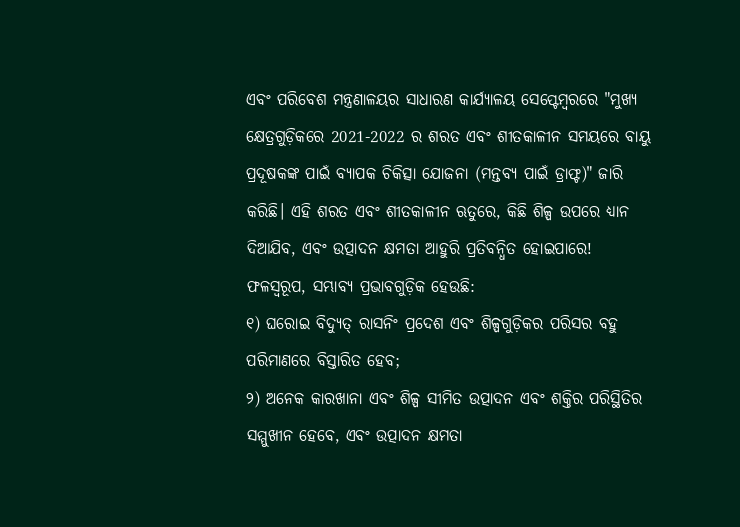ଏବଂ ପରିବେଶ ମନ୍ତ୍ରଣାଳୟର ସାଧାରଣ କାର୍ଯ୍ୟାଳୟ ସେପ୍ଟେମ୍ବରରେ "ମୁଖ୍ୟ କ୍ଷେତ୍ରଗୁଡ଼ିକରେ 2021-2022 ର ଶରତ ଏବଂ ଶୀତକାଳୀନ ସମୟରେ ବାୟୁ ପ୍ରଦୂଷକଙ୍କ ପାଇଁ ବ୍ୟାପକ ଚିକିତ୍ସା ଯୋଜନା (ମନ୍ତବ୍ୟ ପାଇଁ ଡ୍ରାଫ୍ଟ)" ଜାରି କରିଛି। ଏହି ଶରତ ଏବଂ ଶୀତକାଳୀନ ଋତୁରେ, କିଛି ଶିଳ୍ପ ଉପରେ ଧ୍ୟାନ ଦିଆଯିବ, ଏବଂ ଉତ୍ପାଦନ କ୍ଷମତା ଆହୁରି ପ୍ରତିବନ୍ଧିତ ହୋଇପାରେ!
ଫଳସ୍ୱରୂପ, ସମ୍ଭାବ୍ୟ ପ୍ରଭାବଗୁଡ଼ିକ ହେଉଛି:
୧) ଘରୋଇ ବିଦ୍ୟୁତ୍ ରାସନିଂ ପ୍ରଦେଶ ଏବଂ ଶିଳ୍ପଗୁଡ଼ିକର ପରିସର ବହୁ ପରିମାଣରେ ବିସ୍ତାରିତ ହେବ;
୨) ଅନେକ କାରଖାନା ଏବଂ ଶିଳ୍ପ ସୀମିତ ଉତ୍ପାଦନ ଏବଂ ଶକ୍ତିର ପରିସ୍ଥିତିର ସମ୍ମୁଖୀନ ହେବେ, ଏବଂ ଉତ୍ପାଦନ କ୍ଷମତା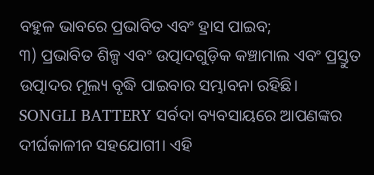ବହୁଳ ଭାବରେ ପ୍ରଭାବିତ ଏବଂ ହ୍ରାସ ପାଇବ;
୩) ପ୍ରଭାବିତ ଶିଳ୍ପ ଏବଂ ଉତ୍ପାଦଗୁଡ଼ିକ କଞ୍ଚାମାଲ ଏବଂ ପ୍ରସ୍ତୁତ ଉତ୍ପାଦର ମୂଲ୍ୟ ବୃଦ୍ଧି ପାଇବାର ସମ୍ଭାବନା ରହିଛି।
SONGLI BATTERY ସର୍ବଦା ବ୍ୟବସାୟରେ ଆପଣଙ୍କର ଦୀର୍ଘକାଳୀନ ସହଯୋଗୀ। ଏହି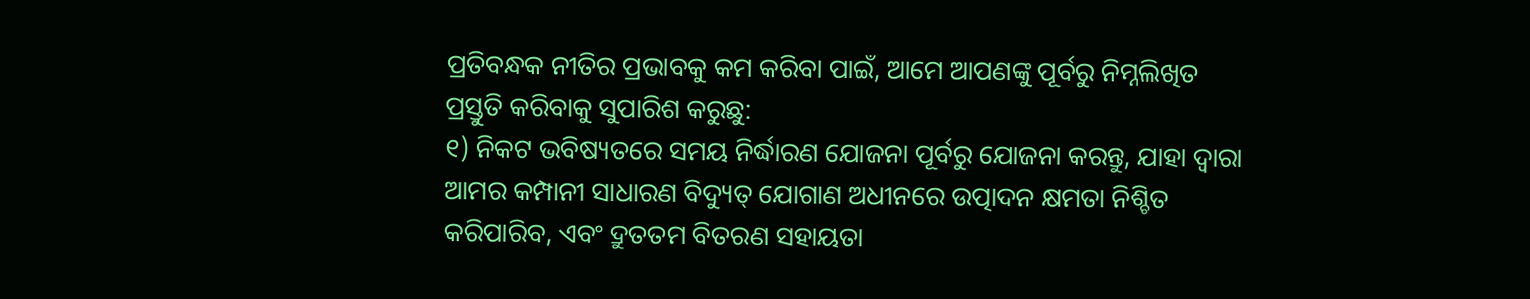ପ୍ରତିବନ୍ଧକ ନୀତିର ପ୍ରଭାବକୁ କମ କରିବା ପାଇଁ, ଆମେ ଆପଣଙ୍କୁ ପୂର୍ବରୁ ନିମ୍ନଲିଖିତ ପ୍ରସ୍ତୁତି କରିବାକୁ ସୁପାରିଶ କରୁଛୁ:
୧) ନିକଟ ଭବିଷ୍ୟତରେ ସମୟ ନିର୍ଦ୍ଧାରଣ ଯୋଜନା ପୂର୍ବରୁ ଯୋଜନା କରନ୍ତୁ, ଯାହା ଦ୍ଵାରା ଆମର କମ୍ପାନୀ ସାଧାରଣ ବିଦ୍ୟୁତ୍ ଯୋଗାଣ ଅଧୀନରେ ଉତ୍ପାଦନ କ୍ଷମତା ନିଶ୍ଚିତ କରିପାରିବ, ଏବଂ ଦ୍ରୁତତମ ବିତରଣ ସହାୟତା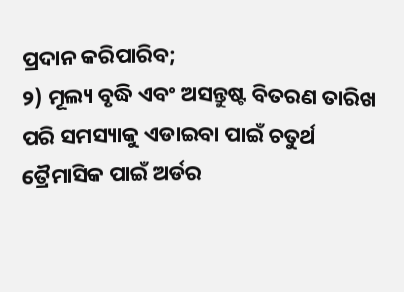ପ୍ରଦାନ କରିପାରିବ;
୨) ମୂଲ୍ୟ ବୃଦ୍ଧି ଏବଂ ଅସନ୍ତୁଷ୍ଟ ବିତରଣ ତାରିଖ ପରି ସମସ୍ୟାକୁ ଏଡାଇବା ପାଇଁ ଚତୁର୍ଥ ତ୍ରୈମାସିକ ପାଇଁ ଅର୍ଡର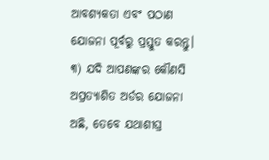ଆବଶ୍ୟକତା ଏବଂ ପଠାଣ ଯୋଜନା ପୂର୍ବରୁ ପ୍ରସ୍ତୁତ କରନ୍ତୁ।
୩) ଯଦି ଆପଣଙ୍କର କୌଣସି ଅପ୍ରତ୍ୟାଶିତ ଅର୍ଡର ଯୋଜନା ଅଛି, ତେବେ ଯଥାଶୀଘ୍ର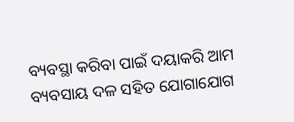ବ୍ୟବସ୍ଥା କରିବା ପାଇଁ ଦୟାକରି ଆମ ବ୍ୟବସାୟ ଦଳ ସହିତ ଯୋଗାଯୋଗ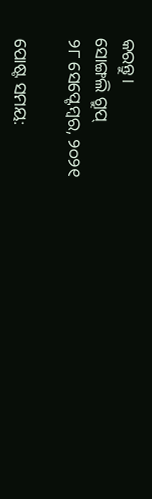କରନ୍ତୁ।
ସୋଙ୍ଗଲି ଗ୍ରୁପ୍
୨୮ ସେପ୍ଟେମ୍ବର, ୨୦୨୧

ପୋଷ୍ଟ ସମୟ: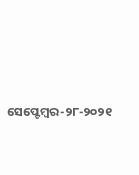ସେପ୍ଟେମ୍ବର-୨୮-୨୦୨୧